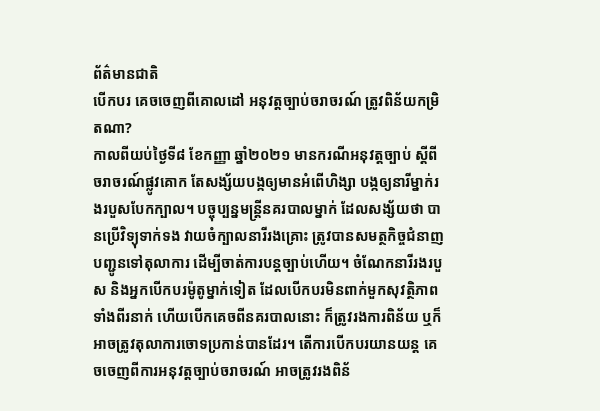ព័ត៌មានជាតិ
បើកបរ គេចចេញពីគោលដៅ អនុវត្តច្បាប់ចរាចរណ៍ ត្រូវពិន័យកម្រិតណា?
កាលពីយប់ថ្ងៃទី៨ ខែកញ្ញា ឆ្នាំ២០២១ មានករណីអនុវត្តច្បាប់ ស្ដីពី ចរាចរណ៍ផ្លូវគោក តែសង្ស័យបង្កឲ្យមានអំពើហិង្សា បង្កឲ្យនារីម្នាក់រងរបួសបែកក្បាល។ បច្ចុប្បន្នមន្ត្រីនគរបាលម្នាក់ ដែលសង្ស័យថា បានប្រើវិទ្យុទាក់ទង វាយចំក្បាលនារីរងគ្រោះ ត្រូវបានសមត្ថកិច្ចជំនាញ បញ្ជូនទៅតុលាការ ដើម្បីចាត់ការបន្តច្បាប់ហើយ។ ចំណែកនារីរងរបួស និងអ្នកបើកបរម៉ូតូម្នាក់ទៀត ដែលបើកបរមិនពាក់មួកសុវត្ថិភាពទាំងពីរនាក់ ហើយបើកគេចពីនគរបាលនោះ ក៏ត្រូវរងការពិន័យ ឬក៏អាចត្រូវតុលាការចោទប្រកាន់បានដែរ។ តើការបើកបរយានយន្ត គេចចេញពីការអនុវត្តច្បាប់ចរាចរណ៍ អាចត្រូវរងពិន័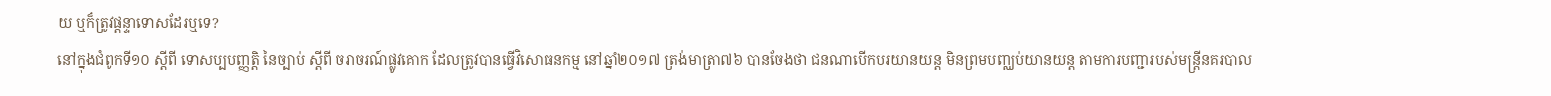យ ឬក៏ត្រូវផ្ដន្ទាទោសដែរឬទេ?
នៅក្នុងជំពូកទី១០ ស្ដីពី ទោសប្បបញ្ញត្តិ នៃច្បាប់ ស្ដីពី ចរាចរណ៍ផ្លូវគោក ដែលត្រូវបានធ្វើវិសោធនកម្ម នៅឆ្នាំ២០១៧ ត្រង់មាត្រា៧៦ បានចែងថា ជនណាបើកបរយានយន្ត មិនព្រមបញ្ឈប់យានយន្ត តាមការបញ្ជារបស់មន្ត្រីនគរបាល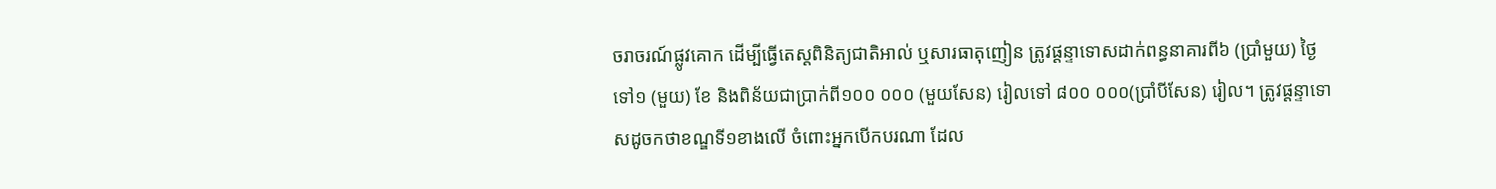ចរាចរណ៍ផ្លូវគោក ដើម្បីធ្វើតេស្ដពិនិត្យជាតិអាល់ ឬសារធាតុញៀន ត្រូវផ្ដន្ទាទោសដាក់ពន្ធនាគារពី៦ (ប្រាំមួយ) ថ្ងៃទៅ១ (មួយ) ខែ និងពិន័យជាប្រាក់ពី១០០ ០០០ (មួយសែន) រៀលទៅ ៨០០ ០០០(ប្រាំបីសែន) រៀល។ ត្រូវផ្ដន្ទាទោសដូចកថាខណ្ឌទី១ខាងលើ ចំពោះអ្នកបើកបរណា ដែល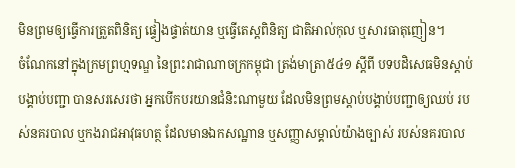មិនព្រមឲ្យធ្វើការត្រួតពិនិត្យ ផ្ទៀងផ្ទាត់យាន ឬធ្វើតេស្ដពិនិត្យ ជាតិអាល់កុល ឬសារធាតុញៀន។
ចំណែកនៅក្នុងក្រមព្រហ្មទណ្ឌ នៃព្រះរាជាណាចក្រកម្ពុជា ត្រង់មាត្រា៥៤១ ស្ដីពី បទបដិសេធមិនស្ដាប់បង្គាប់បញ្ជា បានសរសេរថា អ្នកបើកបរយានជំនិះណាមួយ ដែលមិនព្រមស្ដាប់បង្គាប់បញ្ជាឲ្យឈប់ របស់នគរបាល ឬកងរាជអាវុធហត្ថ ដែលមានឯកសណ្ឋាន ឬសញ្ញាសម្គាល់យ៉ាងច្បាស់ របស់នគរបាល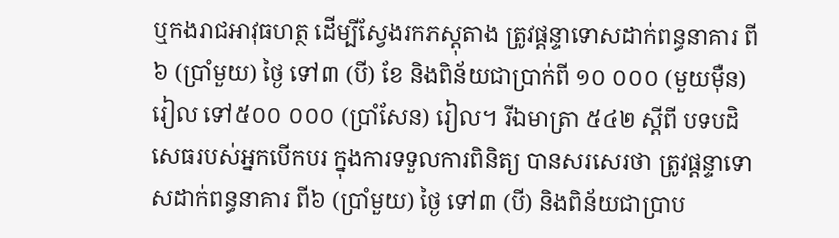ឬកងរាជអាវុធហត្ថ ដើម្បីស្វែងរកភស្ដុតាង ត្រូវផ្ដន្ទាទោសដាក់ពន្ធនាគារ ពី៦ (ប្រាំមួយ) ថ្ងៃ ទៅ៣ (បី) ខែ និងពិន័យជាប្រាក់ពី ១០ ០០០ (មួយម៉ឺន) រៀល ទៅ៥០០ ០០០ (ប្រាំសែន) រៀល។ រីឯមាត្រា ៥៤២ ស្ដីពី បទបដិ សេធរបស់អ្នកបើកបរ ក្នុងការទទួលការពិនិត្យ បានសរសេរថា ត្រូវផ្ដន្ទាទោសដាក់ពន្ធនាគារ ពី៦ (ប្រាំមួយ) ថ្ងៃ ទៅ៣ (បី) និងពិន័យជាប្រាប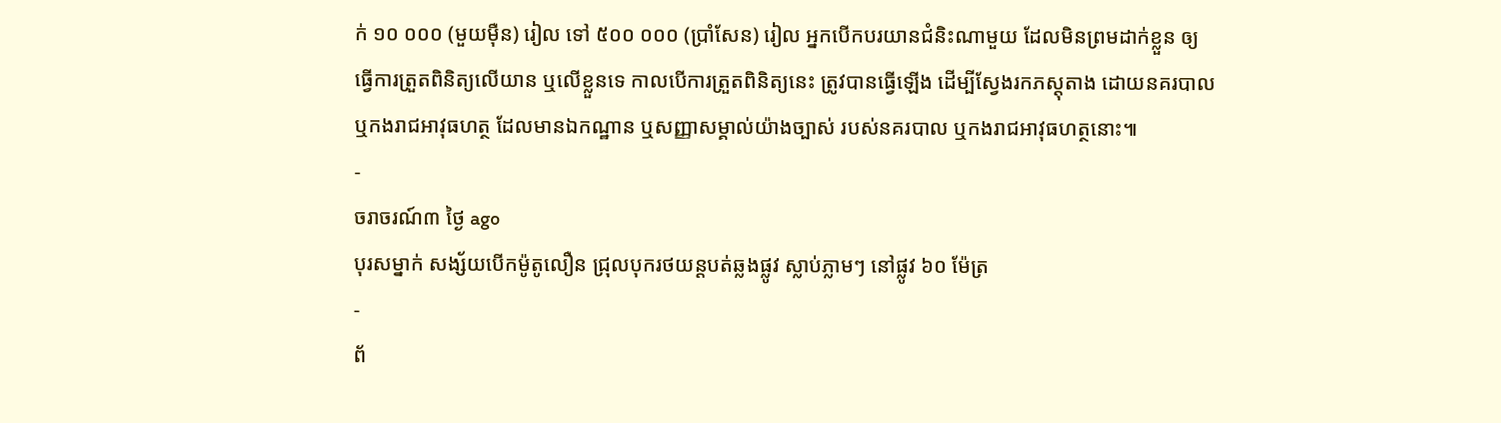ក់ ១០ ០០០ (មួយម៉ឺន) រៀល ទៅ ៥០០ ០០០ (ប្រាំសែន) រៀល អ្នកបើកបរយានជំនិះណាមួយ ដែលមិនព្រមដាក់ខ្លួន ឲ្យធ្វើការត្រួតពិនិត្យលើយាន ឬលើខ្លួនទេ កាលបើការត្រួតពិនិត្យនេះ ត្រូវបានធ្វើឡើង ដើម្បីស្វែងរកភស្ដុតាង ដោយនគរបាល ឬកងរាជអាវុធហត្ថ ដែលមានឯកណ្ឋាន ឬសញ្ញាសម្គាល់យ៉ាងច្បាស់ របស់នគរបាល ឬកងរាជអាវុធហត្ថនោះ៕
-
ចរាចរណ៍៣ ថ្ងៃ ago
បុរសម្នាក់ សង្ស័យបើកម៉ូតូលឿន ជ្រុលបុករថយន្តបត់ឆ្លងផ្លូវ ស្លាប់ភ្លាមៗ នៅផ្លូវ ៦០ ម៉ែត្រ
-
ព័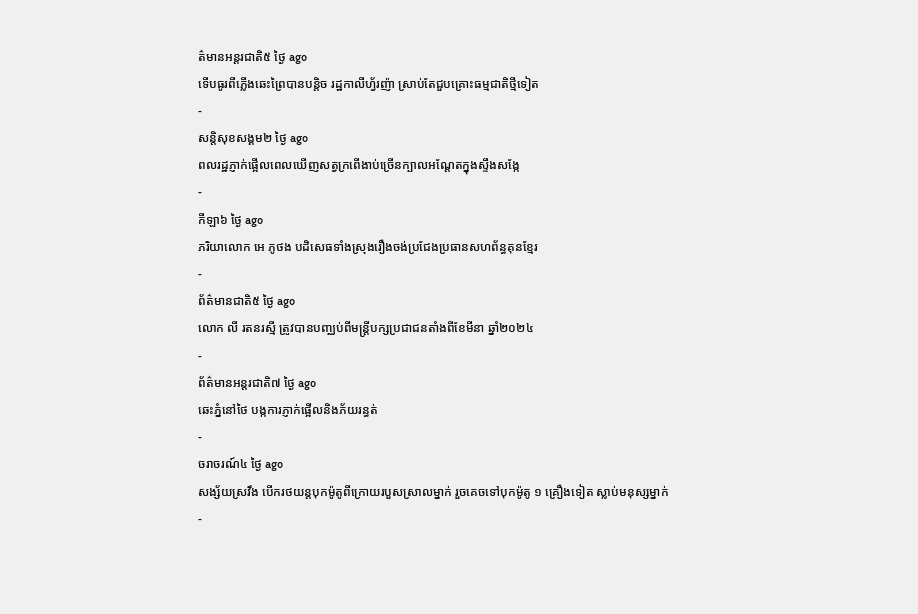ត៌មានអន្ដរជាតិ៥ ថ្ងៃ ago
ទើបធូរពីភ្លើងឆេះព្រៃបានបន្តិច រដ្ឋកាលីហ្វ័រញ៉ា ស្រាប់តែជួបគ្រោះធម្មជាតិថ្មីទៀត
-
សន្តិសុខសង្គម២ ថ្ងៃ ago
ពលរដ្ឋភ្ញាក់ផ្អើលពេលឃើញសត្វក្រពើងាប់ច្រើនក្បាលអណ្ដែតក្នុងស្ទឹងសង្កែ
-
កីឡា៦ ថ្ងៃ ago
ភរិយាលោក អេ ភូថង បដិសេធទាំងស្រុងរឿងចង់ប្រជែងប្រធានសហព័ន្ធគុនខ្មែរ
-
ព័ត៌មានជាតិ៥ ថ្ងៃ ago
លោក លី រតនរស្មី ត្រូវបានបញ្ឈប់ពីមន្ត្រីបក្សប្រជាជនតាំងពីខែមីនា ឆ្នាំ២០២៤
-
ព័ត៌មានអន្ដរជាតិ៧ ថ្ងៃ ago
ឆេះភ្នំនៅថៃ បង្កការភ្ញាក់ផ្អើលនិងភ័យរន្ធត់
-
ចរាចរណ៍៤ ថ្ងៃ ago
សង្ស័យស្រវឹង បើករថយន្តបុកម៉ូតូពីក្រោយរបួសស្រាលម្នាក់ រួចគេចទៅបុកម៉ូតូ ១ គ្រឿងទៀត ស្លាប់មនុស្សម្នាក់
-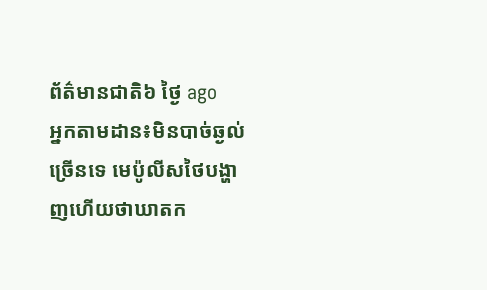ព័ត៌មានជាតិ៦ ថ្ងៃ ago
អ្នកតាមដាន៖មិនបាច់ឆ្ងល់ច្រើនទេ មេប៉ូលីសថៃបង្ហាញហើយថាឃាតក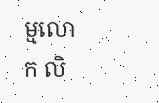ម្មលោក លិ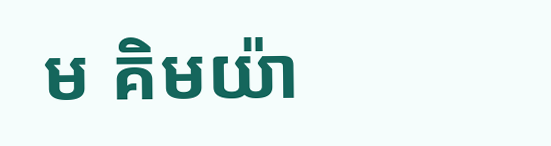ម គិមយ៉ា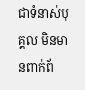ជាទំនាស់បុគ្គល មិនមានពាក់ព័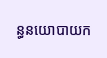ន្ធនយោបាយក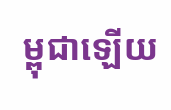ម្ពុជាឡើយ